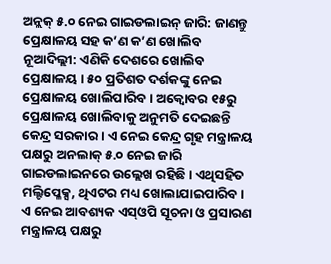ଅନ୍ଲକ୍ ୫.୦ ନେଇ ଗାଇଡଲାଇନ୍ ଜାରି: ଜାଣନ୍ତୁ ପ୍ରେକ୍ଷାଳୟ ସହ କ’ଣ କ’ଣ ଖୋଲିବ
ନୂଆଦିଲ୍ଲୀ: ଏଣିକି ଦେଶରେ ଖୋଲିବ ପ୍ରେକ୍ଷାଳୟ । ୫୦ ପ୍ରତିଶତ ଦର୍ଶକଙ୍କୁ ନେଇ ପ୍ରେକ୍ଷାଳୟ ଖୋଲିପାରିବ । ଅକ୍ୱୋବର ୧୫ରୁ ପ୍ରେକ୍ଷାଳୟ ଖୋଲିବାକୁ ଅନୁମତି ଦେଇଛନ୍ତି କେନ୍ଦ୍ର ସରକାର । ଏ ନେଇ କେନ୍ଦ୍ର ଗୃହ ମନ୍ତ୍ରାଳୟ ପକ୍ଷରୁ ଅନଲାକ୍ ୫.୦ ନେଇ ଜାରି ଗାଇଡଲାଇନରେ ଉଲ୍ଲେଖ ରହିଛି । ଏଥିସହିତ ମଲ୍ଟିପ୍ଳେକ୍ସ, ଥିଏଟର ମଧ୍ୟ ଖୋଲାଯାଇପାରିବ ।
ଏ ନେଇ ଆବଶ୍ୟକ ଏସ୍ଓପି ସୂଚନା ଓ ପ୍ରସାରଣ ମନ୍ତ୍ରାଳୟ ପକ୍ଷରୁ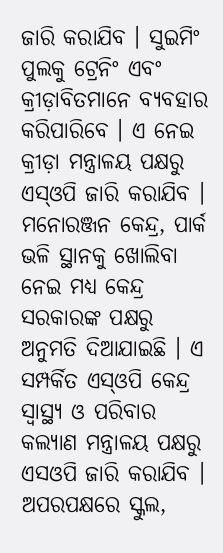ଜାରି କରାଯିବ । ସୁଇମିଂ ପୁଲକୁ ଟ୍ରେନିଂ ଏବଂ କ୍ରୀଡ଼ାବିତମାନେ ବ୍ୟବହାର କରିପାରିବେ । ଏ ନେଇ କ୍ରୀଡ଼ା ମନ୍ତ୍ରାଳୟ ପକ୍ଷରୁ ଏସ୍ଓପି ଜାରି କରାଯିବ । ମନୋରଞ୍ଜନ କେନ୍ଦ୍ର, ପାର୍କ ଭଳି ସ୍ଥାନକୁ ଖୋଲିବା ନେଇ ମଧ୍ୟ କେନ୍ଦ୍ର ସରକାରଙ୍କ ପକ୍ଷରୁ ଅନୁମତି ଦିଆଯାଇଛି । ଏ ସମ୍ପର୍କିତ ଏସ୍ଓପି କେନ୍ଦ୍ର ସ୍ୱାସ୍ଥ୍ୟ ଓ ପରିବାର କଲ୍ୟାଣ ମନ୍ତ୍ରାଳୟ ପକ୍ଷରୁ ଏସଓପି ଜାରି କରାଯିବ ।
ଅପରପକ୍ଷରେ ସ୍କୁଲ,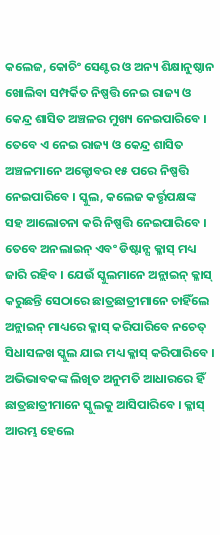କଲେଜ, କୋଚିଂ ସେଣ୍ଟର ଓ ଅନ୍ୟ ଶିକ୍ଷାନୁଷ୍ଠାନ ଖୋଲିବା ସମ୍ପର୍କିତ ନିଷ୍ପତ୍ତି ନେଇ ରାଜ୍ୟ ଓ କେନ୍ଦ୍ର ଶାସିତ ଅଞ୍ଚଳର ମୁଖ୍ୟ ନେଇପାରିବେ । ତେବେ ଏ ନେଇ ରାଜ୍ୟ ଓ କେନ୍ଦ୍ର ଶାସିତ ଅଞ୍ଚଳମାନେ ଅକ୍ଟୋବର ୧୫ ପରେ ନିଷ୍ପତ୍ତି ନେଇପାରିବେ । ସ୍କୁଲ, କଲେଜ କର୍ତ୍ତୃପକ୍ଷଙ୍କ ସହ ଆଲୋଚନା କରି ନିଷ୍ପତ୍ତି ନେଇପାରିବେ ।
ତେବେ ଅନଲାଇନ୍ ଏବଂ ଡିଷ୍ଟାନ୍ସ କ୍ଳାସ୍ ମଧ୍ୟ ଜାରି ରହିବ । ଯେଉଁ ସ୍କୁଲମାନେ ଅନ୍ଲାଇନ୍ କ୍ଳାସ୍ କରୁଛନ୍ତି ସେଠାରେ ଛାତ୍ରଛାତ୍ରୀମାନେ ଚାହିଁଲେ ଅନ୍ଲାଇନ୍ ମାଧ୍ୟରେ କ୍ଳାସ୍ କରିପାରିବେ ନଚେତ୍ ସିଧାସଳଖ ସ୍କୁଲ ଯାଇ ମଧ୍ୟ କ୍ଳାସ୍ କରିପାରିବେ । ଅଭିଭାବକଙ୍କ ଲିଖିତ ଅନୁମତି ଆଧାରରେ ହିଁ ଛାତ୍ରଛାତ୍ରୀମାନେ ସ୍କୁଲକୁ ଆସିପାରିବେ । କ୍ଳାସ୍ ଆରମ୍ଭ ହେଲେ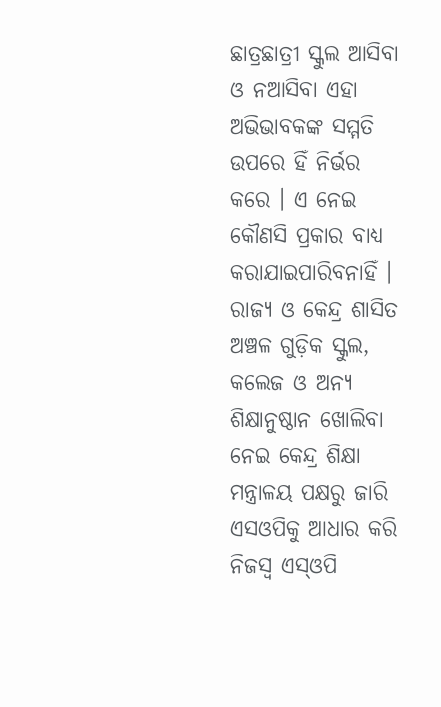ଛାତ୍ରଛାତ୍ରୀ ସ୍କୁଲ ଆସିବା ଓ ନଆସିବା ଏହା ଅଭିଭାବକଙ୍କ ସମ୍ମତି ଉପରେ ହିଁ ନିର୍ଭର କରେ । ଏ ନେଇ କୌଣସି ପ୍ରକାର ବାଧ୍ୟ କରାଯାଇପାରିବନାହିଁ ।
ରାଜ୍ୟ ଓ କେନ୍ଦ୍ର ଶାସିତ ଅଞ୍ଚଳ ଗୁଡ଼ିକ ସ୍କୁଲ, କଲେଜ ଓ ଅନ୍ୟ ଶିକ୍ଷାନୁଷ୍ଠାନ ଖୋଲିବା ନେଇ କେନ୍ଦ୍ର ଶିକ୍ଷା ମନ୍ତ୍ରାଳୟ ପକ୍ଷରୁ ଜାରି ଏସଓପିକୁ ଆଧାର କରି ନିଜସ୍ୱ ଏସ୍ଓପି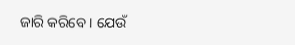ଜାରି କରିବେ । ଯେଉଁ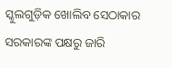ସ୍କୁଲଗୁଡ଼ିକ ଖୋଲିବ ସେଠାକାର ସରକାରଙ୍କ ପକ୍ଷରୁ ଜାରି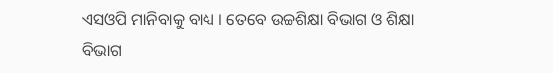ଏସଓପି ମାନିବାକୁ ବାଧ୍ୟ । ତେବେ ଉଚ୍ଚଶିକ୍ଷା ବିଭାଗ ଓ ଶିକ୍ଷା ବିଭାଗ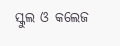ସ୍କୁଲ ଓ କଲେଜ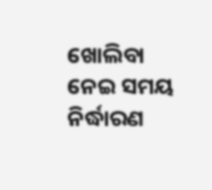ଖୋଲିବା ନେଇ ସମୟ ନିର୍ଦ୍ଧାରଣ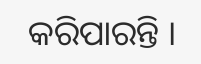କରିପାରନ୍ତି ।